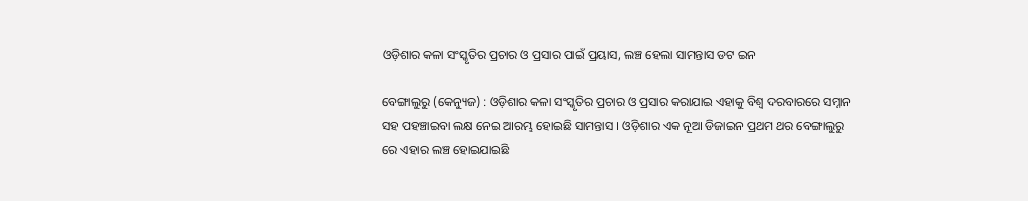ଓଡ଼ିଶାର କଳା ସଂସ୍କୃତିର ପ୍ରଚାର ଓ ପ୍ରସାର ପାଇଁ ପ୍ରୟାସ, ଲଞ୍ଚ ହେଲା ସାମନ୍ତାସ ଡଟ ଇନ

ବେଙ୍ଗାଲୁରୁ (କେନ୍ୟୁଜ) : ଓଡ଼ିଶାର କଳା ସଂସ୍କୃତିର ପ୍ରଚାର ଓ ପ୍ରସାର କରାଯାଇ ଏହାକୁ ବିଶ୍ୱ ଦରବାରରେ ସମ୍ନାନ ସହ ପହଞ୍ଚାଇବା ଲକ୍ଷ ନେଇ ଆରମ୍ଭ ହୋଇଛି ସାମନ୍ତାସ । ଓଡ଼ିଶାର ଏକ ନୂଆ ଡିଜାଇନ ପ୍ରଥମ ଥର ବେଙ୍ଗାଲୁରୁ ରେ ଏହାର ଲଞ୍ଚ ହୋଇଯାଇଛି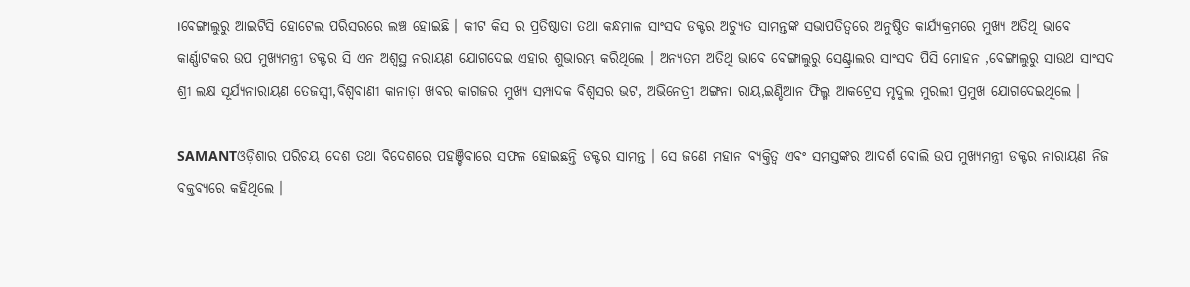।ବେଙ୍ଗାଲୁରୁ ଆଇଟିସି ହୋଟେଲ ପରିସରରେ ଲଞ୍ଚ ହୋଇଛି । କୀଟ କିସ ର ପ୍ରତିଷ୍ଠାତା ତଥା କନ୍ଧମାଳ ସାଂସଦ ଡକ୍ଟର ଅଚ୍ୟୁତ ସାମନ୍ତଙ୍କ ସଭାପତିତ୍ୱରେ ଅନୁଷ୍ଠିତ କାର୍ଯ୍ୟକ୍ରମରେ ମୁଖ୍ୟ ଅତିଥି ଭାବେ କାର୍ଣ୍ଣାଟକର ଉପ ମୁଖ୍ୟମନ୍ତ୍ରୀ ଡକ୍ଟର ସି ଏନ ଅଶ୍ୱସ୍ଥ ନରାୟଣ ଯୋଗଦେଇ ଏହାର ଶୁଭାରମ୍ଭ କରିଥିଲେ । ଅନ୍ୟତମ ଅତିଥି ଭାବେ ବେଙ୍ଗାଲୁରୁ ସେଣ୍ଟ୍ରାଲର ସାଂସଦ ପିସି ମୋହନ ,ବେଙ୍ଗାଲୁରୁ ସାଉଥ ସାଂସଦ ଶ୍ରୀ ଲକ୍ଷ ସୂର୍ଯ୍ୟନାରାୟଣ ତେଜସ୍ୱୀ,ବିଶ୍ୱବାଣୀ କାନାଡ଼ା ଖବର କାଗଜର ମୁଖ୍ୟ ସମ୍ପାଦକ ବିଶ୍ଵସର ଭଟ, ଅଭିନେତ୍ରୀ ଅଙ୍ଗନା ରାୟ,ଇଣ୍ଡିଆନ ଫିଲ୍ମ ଆକଟ୍ରେସ ମୃଦୁଲ ମୁରଲୀ ପ୍ରମୁଖ ଯୋଗଦେଇଥିଲେ ।

SAMANTଓଡ଼ିଶାର ପରିଚୟ ଦେଶ ତଥା ବିଦେଶରେ ପହଞ୍ଚିବାରେ ସଫଳ ହୋଇଛନ୍ତି ଡକ୍ଟର ସାମନ୍ତ । ସେ ଜଣେ ମହାନ ବ୍ୟକ୍ତିତ୍ୱ ଏବଂ ସମସ୍ତଙ୍କର ଆଦର୍ଶ ବୋଲି ଉପ ମୁଖ୍ୟମନ୍ତ୍ରୀ ଡକ୍ଟର ନାରାୟଣ ନିଜ ବକ୍ତବ୍ୟରେ କହିଥିଲେ ।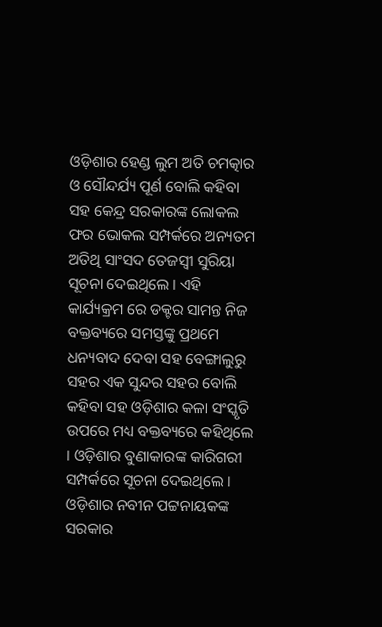ଓଡ଼ିଶାର ହେଣ୍ଡ ଲୁମ ଅତି ଚମତ୍କାର ଓ ସୌନ୍ଦର୍ଯ୍ୟ ପୂର୍ଣ ବୋଲି କହିବା ସହ କେନ୍ଦ୍ର ସରକାରଙ୍କ ଲୋକଲ ଫର ଭୋକଲ ସମ୍ପର୍କରେ ଅନ୍ୟତମ ଅତିଥି ସାଂସଦ ତେଜସ୍ୱୀ ସୁରିୟା ସୂଚନା ଦେଇଥିଲେ । ଏହି କାର୍ଯ୍ୟକ୍ରମ ରେ ଡକ୍ଟର ସାମନ୍ତ ନିଜ ବକ୍ତବ୍ୟରେ ସମସ୍ତଙ୍କୁ ପ୍ରଥମେ ଧନ୍ୟବାଦ ଦେବା ସହ ବେଙ୍ଗାଲୁରୁ ସହର ଏକ ସୁନ୍ଦର ସହର ବୋଲି କହିବା ସହ ଓଡ଼ିଶାର କଳା ସଂସ୍କୃତି ଉପରେ ମଧ୍ୟ ବକ୍ତବ୍ୟରେ କହିଥିଲେ । ଓଡ଼ିଶାର ବୁଣାକାରଙ୍କ କାରିଗରୀ ସମ୍ପର୍କରେ ସୂଚନା ଦେଇଥିଲେ । ଓଡ଼ିଶାର ନବୀନ ପଟ୍ଟନାୟକଙ୍କ ସରକାର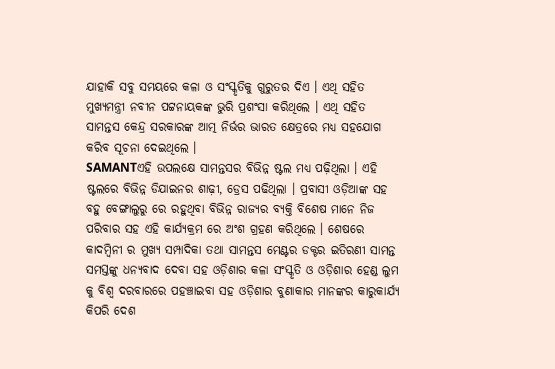ଯାହାକି ସବୁ ସମୟରେ କଳା ଓ ସଂସ୍କୃତିକୁ ଗୁରୁତର ଦିଏ । ଏଥି ସହିତ ମୁଖ୍ୟମନ୍ତ୍ରୀ ନବୀନ ପଟ୍ଟନାୟକଙ୍କ ଭୁରି ପ୍ରଶଂସା କରିଥିଲେ । ଏଥି ସହିତ ସାମନ୍ତସ କେନ୍ଦ୍ର ସରକାରଙ୍କ ଆତ୍ମ ନିର୍ଭର ଭାରତ କ୍ଷେତ୍ରରେ ମଧ୍ୟ ସହଯୋଗ କରିବ ସୂଚନା ଦେଇଥିଲେ ।
SAMANTଏହି ଉପଲକ୍ଷେ ସାମନ୍ତସର ବିଭିନ୍ନ ଷ୍ଟଲ ମଧ୍ୟ ପଢ଼ିଥିଲା । ଏହି ଷ୍ଟଲରେ ବିଭିନ୍ନ ଡିଯାଇନର ଶାଢ଼ୀ, ଡ୍ରେସ ପଢିଥିଲା । ପ୍ରବାସୀ ଓଡ଼ିଆଙ୍କ ସହ ବହୁ ବେଙ୍ଗାଲୁରୁ ରେ ରହୁଥିବା ବିଭିନ୍ନ ରାଜ୍ୟର ବ୍ୟକ୍ତି ବିଶେଷ ମାନେ ନିଜ ପରିବାର ସହ ଏହି କାର୍ଯ୍ୟକ୍ରମ ରେ ଅଂଶ ଗ୍ରହଣ କରିଥିଲେ । ଶେଷରେ କାଦମ୍ବିନୀ ର ମୁଖ୍ୟ ସମ୍ପାଦିକା ତଥା ସାମନ୍ତସ ମେଣ୍ଟର ଡକ୍ଟର ଇତିରଣୀ ସାମନ୍ତ ସମସ୍ତଙ୍କୁ ଧନ୍ୟବାଦ ଦେବା ସହ ଓଡ଼ିଶାର କଳା ସଂସ୍କୃତି ଓ ଓଡ଼ିଶାର ହେଣ୍ଡ ଲୁମ କୁ ବିଶ୍ୱ ଦରବାରରେ ପହଞ୍ଚାଇବା ସହ ଓଡ଼ିଶାର ବୁଣାକାର ମାନଙ୍କର କାରୁକାର୍ଯ୍ୟ କିପରି ଦେଶ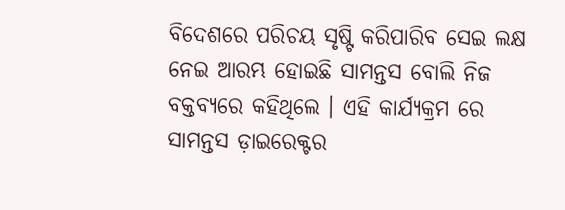ବିଦେଶରେ ପରିଚୟ ସୃଷ୍ଟି କରିପାରିବ ସେଇ ଲକ୍ଷ ନେଇ ଆରମ୍ଭ ହୋଇଛି ସାମନ୍ତସ ବୋଲି ନିଜ ବକ୍ତବ୍ୟରେ କହିଥିଲେ । ଏହି କାର୍ଯ୍ୟକ୍ରମ ରେ ସାମନ୍ତସ ଡ଼ାଇରେକ୍ଟର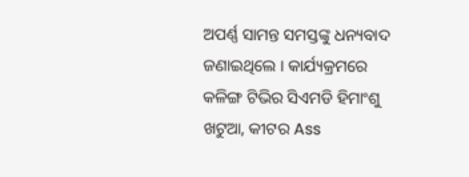ଅପର୍ଣ୍ଣ ସାମନ୍ତ ସମସ୍ତଙ୍କୁ ଧନ୍ୟବାଦ ଜଣାଇଥିଲେ । କାର୍ଯ୍ୟକ୍ରମରେ କଳିଙ୍ଗ ଟିଭିର ସିଏମଡି ହିମାଂଶୁ ଖଟୁଆ, କୀଟର Ass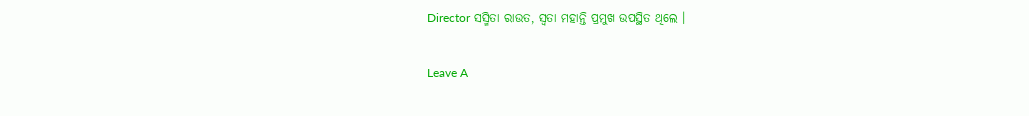Director ସସ୍ମିତା ରାଉତ, ସ୍ୱତା ମହାନ୍ତି ପ୍ରମୁଖ ଉପସ୍ଥିତ ଥିଲେ ।

Leave A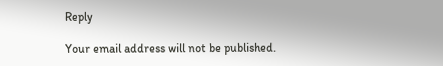Reply

Your email address will not be published.